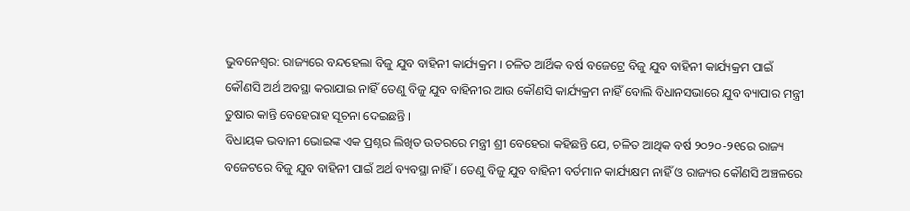ଭୁବନେଶ୍ୱର: ରାଜ୍ୟରେ ବନ୍ଦହେଲା ବିଜୁ ଯୁବ ବାହିନୀ କାର୍ଯ୍ୟକ୍ରମ । ଚଳିତ ଆର୍ଥିକ ବର୍ଷ ବଜେଟ୍ରେ ବିଜୁ ଯୁବ ବାହିନୀ କାର୍ଯ୍ୟକ୍ରମ ପାଇଁ କୌଣସି ଅର୍ଥ ଅବସ୍ଥା କରାଯାଇ ନାହିଁ ତେଣୁ ବିଜୁ ଯୁବ ବାହିନୀର ଆଉ କୌଣସି କାର୍ଯ୍ୟକ୍ରମ ନାହିଁ ବୋଲି ବିଧାନସଭାରେ ଯୁବ ବ୍ୟାପାର ମନ୍ତ୍ରୀ ତୁଷାର କାନ୍ତି ବେହେରାହ ସୂଚନା ଦେଇଛନ୍ତି ।
ବିଧାୟକ ଭବାନୀ ଭୋଇଙ୍କ ଏକ ପ୍ରଶ୍ନର ଲିଖିତ ଉତରରେ ମନ୍ତ୍ରୀ ଶ୍ରୀ ବେହେରା କହିଛନ୍ତି ଯେ, ଚଳିତ ଆଥିକ ବର୍ଷ ୨୦୨୦-୨୧ରେ ରାଜ୍ୟ ବଜେଟରେ ବିଜୁ ଯୁବ ବାହିନୀ ପାଇଁ ଅର୍ଥ ବ୍ୟବସ୍ଥା ନାହିଁ । ତେଣୁ ବିଜୁ ଯୁବ ବାହିନୀ ବର୍ତମାନ କାର୍ଯ୍ୟକ୍ଷମ ନାହିଁ ଓ ରାଜ୍ୟର କୌଣସି ଅଞ୍ଚଳରେ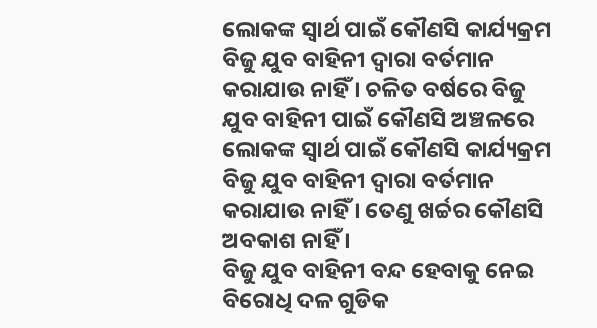ଲୋକଙ୍କ ସ୍ୱାର୍ଥ ପାଇଁ କୌଣସି କାର୍ଯ୍ୟକ୍ରମ ବିଜୁ ଯୁବ ବାହିନୀ ଦ୍ୱାରା ବର୍ତମାନ କରାଯାଉ ନାହିଁ । ଚଳିତ ବର୍ଷରେ ବିଜୁ ଯୁବ ବାହିନୀ ପାଇଁ କୌଣସି ଅଞ୍ଚଳରେ ଲୋକଙ୍କ ସ୍ୱାର୍ଥ ପାଇଁ କୌଣସି କାର୍ଯ୍ୟକ୍ରମ ବିଜୁ ଯୁବ ବାହିନୀ ଦ୍ୱାରା ବର୍ତମାନ କରାଯାଉ ନାହିଁ । ତେଣୁ ଖର୍ଚ୍ଚର କୌଣସି ଅବକାଶ ନାହିଁ ।
ବିଜୁ ଯୁବ ବାହିନୀ ବନ୍ଦ ହେବାକୁ ନେଇ ବିରୋଧି ଦଳ ଗୁଡିକ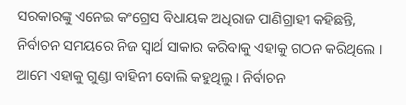ସରକାରଙ୍କୁ ଏନେଇ କଂଗ୍ରେସ ବିଧାୟକ ଅଧିରାଜ ପାଣିଗ୍ରାହୀ କହିଛନ୍ତି, ନିର୍ବାଚନ ସମୟରେ ନିଜ ସ୍ୱାର୍ଥ ସାକାର କରିବାକୁ ଏହାକୁ ଗଠନ କରିଥିଲେ । ଆମେ ଏହାକୁ ଗୁଣ୍ଡା ବାହିନୀ ବୋଲି କହୁଥିଲୁ । ନିର୍ବାଚନ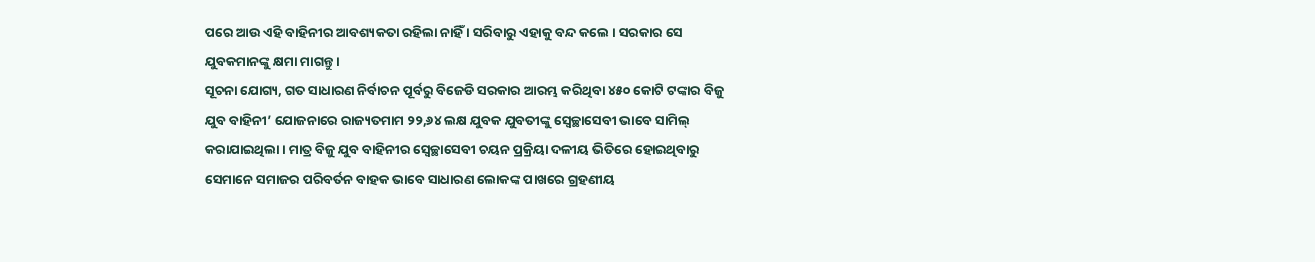ପରେ ଆଉ ଏହି ବାହିନୀର ଆବଶ୍ୟକତା ରହିଲା ନାହିଁ । ସରିବାରୁ ଏହାକୁ ବନ୍ଦ କଲେ । ସରକାର ସେ ଯୁବକମାନଙ୍କୁ କ୍ଷମା ମାଗନ୍ତୁ ।
ସୂଚନା ଯୋଗ୍ୟ, ଗତ ସାଧାରଣ ନିର୍ବାଚନ ପୂର୍ବରୁ ବିଜେଡି ସରକାର ଆରମ୍ଭ କରିଥିବା ୪୫୦ କୋଟି ଟଙ୍କାର ବିଜୁ ଯୁବ ବାହିନୀ’ ଯୋଜନାରେ ରାଜ୍ୟତମାମ ୨୨,୬୪ ଲକ୍ଷ ଯୁବକ ଯୁବତୀଙ୍କୁ ସ୍ୱେଚ୍ଛାସେବୀ ଭାବେ ସାମିଲ୍ କରାଯାଇଥିଲା । ମାତ୍ର ବିଜୁ ଯୁବ ବାହିନୀର ସ୍ୱେଚ୍ଛାସେବୀ ଚୟନ ପ୍ରକ୍ରିୟା ଦଳୀୟ ଭିତିରେ ହୋଇଥିବାରୁ ସେମାନେ ସମାଜର ପରିବର୍ତନ ବାହକ ଭାବେ ସାଧାରଣ ଲୋକଙ୍କ ପାଖରେ ଗ୍ରହଣୀୟ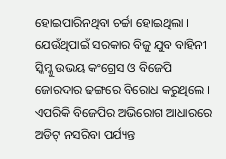ହୋଇପାରିନଥିବା ଚର୍ଚ୍ଚା ହୋଇଥିଲା । ଯେଉଁଥିପାଇଁ ସରକାର ବିଜୁ ଯୁବ ବାହିନୀ ସ୍କିମ୍କୁ ଉଭୟ କଂଗ୍ରେସ ଓ ବିଜେପି ଜୋରଦାର ଢଙ୍ଗରେ ବିରୋଧ କରୁଥିଲେ ।
ଏପରିକି ବିଜେପିର ଅଭିରୋଗ ଆଧାରରେ ଅଡିଟ୍ ନସରିବା ପର୍ଯ୍ୟନ୍ତ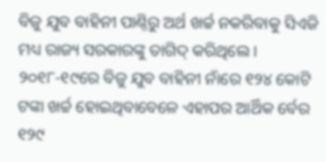ବିଜୁ ଯୁବ ବାହିନୀ ପାଣ୍ଠିରୁ ଅର୍ଥ ଖର୍ଚ୍ଚ ନକରିବାକୁ ସିଏଜି ମଧ୍ୟ ରାଜ୍ୟ ସରକାରଙ୍କୁ ତାଗିଦ୍ କରିଥିଲେ । ୨୦୧୮-୧୯ରେ ବିଜୁ ଯୁବ ବାହିନୀ ନାଁରେ ୧୨୪ କୋଟି ଟଙ୍କା ଖର୍ଚ୍ଚ ହୋଇଥିବାବେଳେ ଏହାପର ଆର୍ଥିକ ର୍ବେର ୧୨୯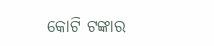କୋଟି ଟଙ୍କାର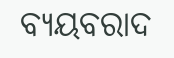ବ୍ୟୟବରାଦ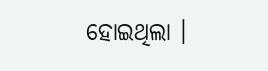ହୋଇଥିଲା ।